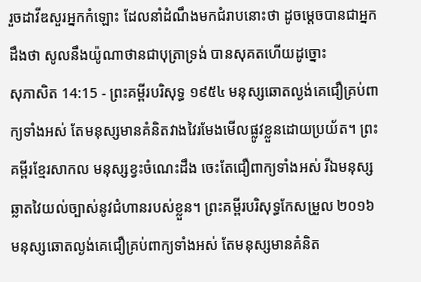រួចដាវីឌសួរអ្នកកំឡោះ ដែលនាំដំណឹងមកជំរាបនោះថា ដូចម្តេចបានជាអ្នកដឹងថា សូលនឹងយ៉ូណាថានជាបុត្រាទ្រង់ បានសុគតហើយដូច្នោះ
សុភាសិត 14:15 - ព្រះគម្ពីរបរិសុទ្ធ ១៩៥៤ មនុស្សឆោតល្ងង់គេជឿគ្រប់ពាក្យទាំងអស់ តែមនុស្សមានគំនិតវាងវៃរមែងមើលផ្លូវខ្លួនដោយប្រយ័ត។ ព្រះគម្ពីរខ្មែរសាកល មនុស្សខ្វះចំណេះដឹង ចេះតែជឿពាក្យទាំងអស់ រីឯមនុស្សឆ្លាតវៃយល់ច្បាស់នូវជំហានរបស់ខ្លួន។ ព្រះគម្ពីរបរិសុទ្ធកែសម្រួល ២០១៦ មនុស្សឆោតល្ងង់គេជឿគ្រប់ពាក្យទាំងអស់ តែមនុស្សមានគំនិត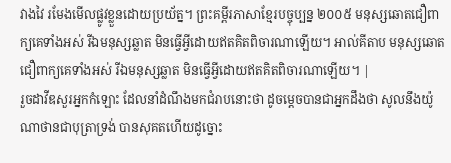វាងវៃ រមែងមើលផ្លូវខ្លួនដោយប្រយ័ត្ន។ ព្រះគម្ពីរភាសាខ្មែរបច្ចុប្បន្ន ២០០៥ មនុស្សឆោតជឿពាក្យគេទាំងអស់ រីឯមនុស្សឆ្លាត មិនធ្វើអ្វីដោយឥតគិតពិចារណាឡើយ។ អាល់គីតាប មនុស្សឆោតជឿពាក្យគេទាំងអស់ រីឯមនុស្សឆ្លាត មិនធ្វើអ្វីដោយឥតគិតពិចារណាឡើយ។ |
រួចដាវីឌសួរអ្នកកំឡោះ ដែលនាំដំណឹងមកជំរាបនោះថា ដូចម្តេចបានជាអ្នកដឹងថា សូលនឹងយ៉ូណាថានជាបុត្រាទ្រង់ បានសុគតហើយដូច្នោះ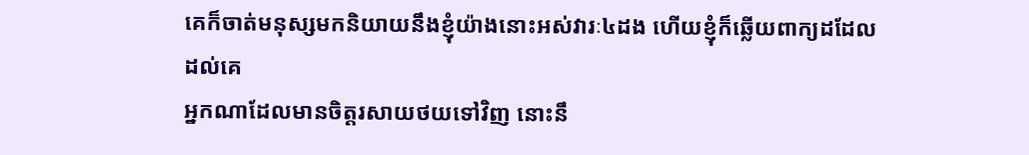គេក៏ចាត់មនុស្សមកនិយាយនឹងខ្ញុំយ៉ាងនោះអស់វារៈ៤ដង ហើយខ្ញុំក៏ឆ្លើយពាក្យដដែលដល់គេ
អ្នកណាដែលមានចិត្តរសាយថយទៅវិញ នោះនឹ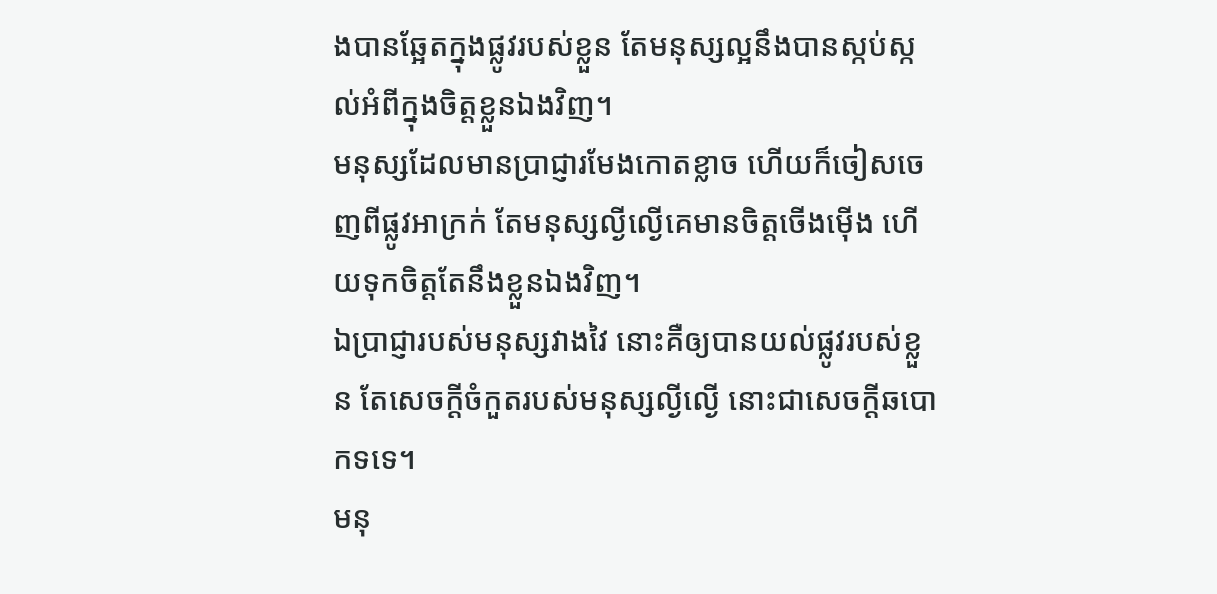ងបានឆ្អែតក្នុងផ្លូវរបស់ខ្លួន តែមនុស្សល្អនឹងបានស្កប់ស្កល់អំពីក្នុងចិត្តខ្លួនឯងវិញ។
មនុស្សដែលមានប្រាជ្ញារមែងកោតខ្លាច ហើយក៏ចៀសចេញពីផ្លូវអាក្រក់ តែមនុស្សល្ងីល្ងើគេមានចិត្តចើងម៉ើង ហើយទុកចិត្តតែនឹងខ្លួនឯងវិញ។
ឯប្រាជ្ញារបស់មនុស្សវាងវៃ នោះគឺឲ្យបានយល់ផ្លូវរបស់ខ្លួន តែសេចក្ដីចំកួតរបស់មនុស្សល្ងីល្ងើ នោះជាសេចក្ដីឆបោកទទេ។
មនុ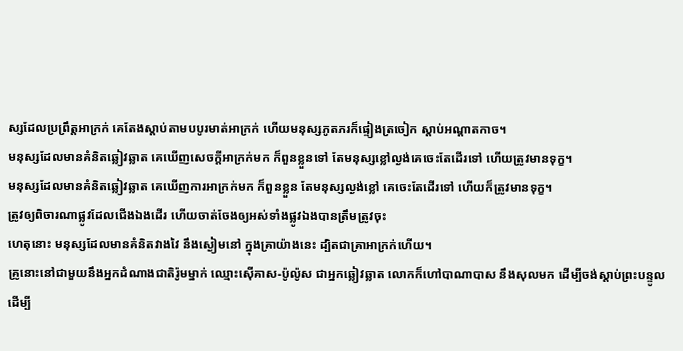ស្សដែលប្រព្រឹត្តអាក្រក់ គេតែងស្តាប់តាមបបូរមាត់អាក្រក់ ហើយមនុស្សភូតភរក៏ផ្ទៀងត្រចៀក ស្តាប់អណ្តាតកាច។
មនុស្សដែលមានគំនិតឆ្លៀវឆ្លាត គេឃើញសេចក្ដីអាក្រក់មក ក៏ពួនខ្លួនទៅ តែមនុស្សខ្លៅល្ងង់គេចេះតែដើរទៅ ហើយត្រូវមានទុក្ខ។
មនុស្សដែលមានគំនិតឆ្លៀវឆ្លាត គេឃើញការអាក្រក់មក ក៏ពួនខ្លួន តែមនុស្សល្ងង់ខ្លៅ គេចេះតែដើរទៅ ហើយក៏ត្រូវមានទុក្ខ។
ត្រូវឲ្យពិចារណាផ្លូវដែលជើងឯងដើរ ហើយចាត់ចែងឲ្យអស់ទាំងផ្លូវឯងបានត្រឹមត្រូវចុះ
ហេតុនោះ មនុស្សដែលមានគំនិតវាងវៃ នឹងស្ងៀមនៅ ក្នុងគ្រាយ៉ាងនេះ ដ្បិតជាគ្រាអាក្រក់ហើយ។
គ្រូនោះនៅជាមួយនឹងអ្នកដំណាងជាតិរ៉ូមម្នាក់ ឈ្មោះស៊ើគាស-ប៉ូល៉ូស ជាអ្នកឆ្លៀវឆ្លាត លោកក៏ហៅបាណាបាស នឹងសុលមក ដើម្បីចង់ស្តាប់ព្រះបន្ទូល
ដើម្បី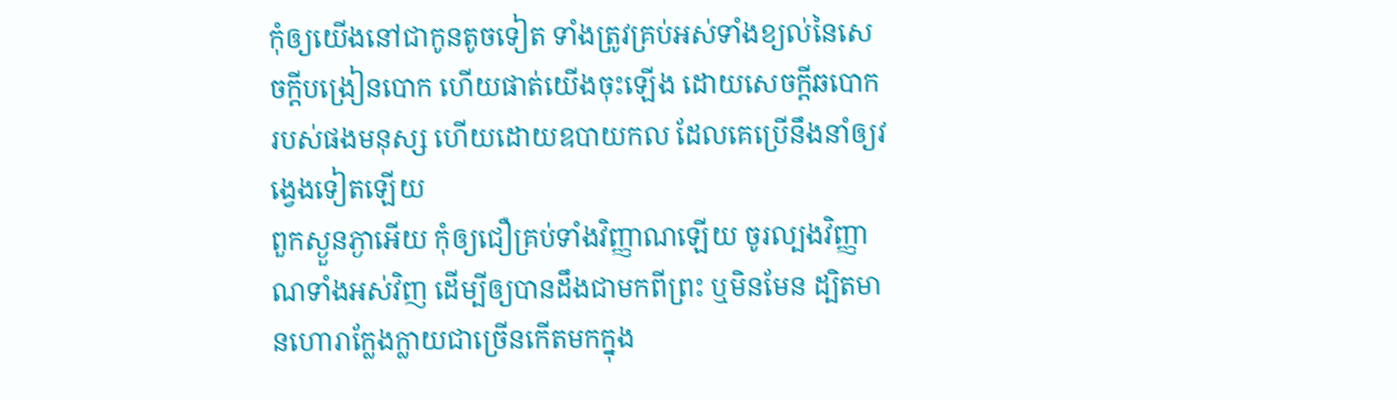កុំឲ្យយើងនៅជាកូនតូចទៀត ទាំងត្រូវគ្រប់អស់ទាំងខ្យល់នៃសេចក្ដីបង្រៀនបោក ហើយផាត់យើងចុះឡើង ដោយសេចក្ដីឆបោករបស់ផងមនុស្ស ហើយដោយឧបាយកល ដែលគេប្រើនឹងនាំឲ្យវង្វេងទៀតឡើយ
ពួកស្ងួនភ្ងាអើយ កុំឲ្យជឿគ្រប់ទាំងវិញ្ញាណឡើយ ចូរល្បងវិញ្ញាណទាំងអស់វិញ ដើម្បីឲ្យបានដឹងជាមកពីព្រះ ឬមិនមែន ដ្បិតមានហោរាក្លែងក្លាយជាច្រើនកើតមកក្នុង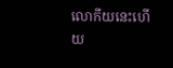លោកីយនេះហើយ